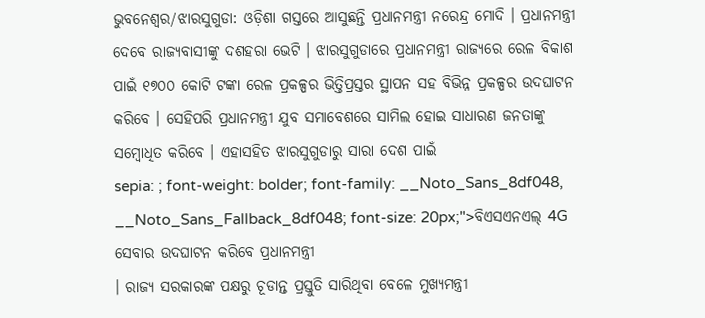ଭୁବନେଶ୍ୱର/ଝାରସୁଗୁଡା: ଓଡ଼ିଶା ଗସ୍ତରେ ଆସୁଛନ୍ତି ପ୍ରଧାନମନ୍ତ୍ରୀ ନରେନ୍ଦ୍ର ମୋଦି । ପ୍ରଧାନମନ୍ତ୍ରୀ ଦେବେ ରାଜ୍ୟବାସୀଙ୍କୁ ଦଶହରା ଭେଟି । ଝାରସୁଗୁଡାରେ ପ୍ରଧାନମନ୍ତ୍ରୀ ରାଜ୍ୟରେ ରେଳ ବିକାଶ ପାଇଁ ୧୭୦୦ କୋଟି ଟଙ୍କା ରେଳ ପ୍ରକଳ୍ପର ଭିତ୍ତିପ୍ରସ୍ତର ସ୍ଥାପନ ସହ ବିଭିନ୍ନ ପ୍ରକଳ୍ପର ଉଦଘାଟନ କରିବେ । ସେହିପରି ପ୍ରଧାନମନ୍ତ୍ରୀ ଯୁବ ସମାବେଶରେ ସାମିଲ ହୋଇ ସାଧାରଣ ଜନତାଙ୍କୁ ସମ୍ବୋଧିତ କରିବେ । ଏହାସହିତ ଝାରସୁଗୁଡାରୁ ସାରା ଦେଶ ପାଇଁ
sepia: ; font-weight: bolder; font-family: __Noto_Sans_8df048, __Noto_Sans_Fallback_8df048; font-size: 20px;">ବିଏସଏନଏଲ୍ 4G ସେବାର ଉଦଘାଟନ କରିବେ ପ୍ରଧାନମନ୍ତ୍ରୀ
। ରାଜ୍ୟ ସରକାରଙ୍କ ପକ୍ଷରୁ ଚୂଡାନ୍ତ ପ୍ରସ୍ତୁତି ସାରିଥିବା ବେଳେ ମୁଖ୍ୟମନ୍ତ୍ରୀ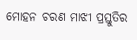ମୋହନ ଚରଣ ମାଝୀ ପ୍ରସ୍ତୁତିର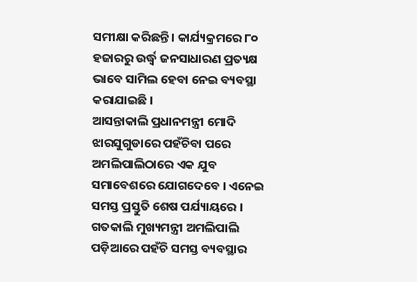ସମୀକ୍ଷା କରିଛନ୍ତି । କାର୍ଯ୍ୟକ୍ରମରେ ୮୦ ହଜାରରୁ ଉର୍ଦ୍ଧ୍ଵ ଜନସାଧାରଣ ପ୍ରତ୍ୟକ୍ଷ ଭାବେ ସାମିଲ ହେବା ନେଇ ବ୍ୟବସ୍ଥା କରାଯାଇଛି ।
ଆସନ୍ତାକାଲି ପ୍ରଧାନମନ୍ତ୍ରୀ ମୋଦି ଝାରସୁଗୁଡାରେ ପହଁଚିବା ପରେ ଅମଲିପାଲିଠାରେ ଏକ ଯୁବ ସମାବେଶରେ ଯୋଗଦେବେ । ଏନେଇ ସମସ୍ତ ପ୍ରସ୍ତୁତି ଶେଷ ପର୍ଯ୍ୟାୟରେ । ଗତକାଲି ମୁଖ୍ୟମନ୍ତ୍ରୀ ଅମଲିପାଲି ପଡ଼ିଆରେ ପହଁଚି ସମସ୍ତ ବ୍ୟବସ୍ଥାର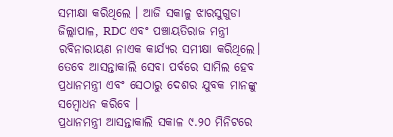ସମୀକ୍ଷା କରିଥିଲେ । ଆଜି ସକାଳୁ ଝାରସୁଗୁଡା ଜିଲ୍ଲାପାଳ, RDC ଏବଂ ପଞ୍ଚାୟତିରାଜ ମନ୍ତ୍ରୀ ରବିନାରାୟଣ ନାଏକ କାର୍ଯ୍ୟର ସମୀକ୍ଷା କରିଥିଲେ। ତେବେ ଆସନ୍ତାକାଲି ସେବା ପର୍ବରେ ସାମିଲ ହେବ ପ୍ରଧାନମନ୍ତ୍ରୀ ଏବଂ ସେଠାରୁ ଦେଶର ଯୁବକ ମାନଙ୍କୁ ସମ୍ବୋଧନ କରିବେ ।
ପ୍ରଧାନମନ୍ତ୍ରୀ ଆସନ୍ତାକାଲି ସକାଳ ୯.୨୦ ମିନିଟରେ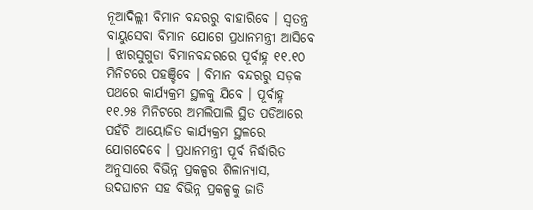ନୂଆଦିଲ୍ଲୀ ବିମାନ ବନ୍ଦରରୁ ବାହାରିବେ । ସ୍ୱତନ୍ତ୍ର ବାୟୁସେବା ବିମାନ ଯୋଗେ ପ୍ରଧାନମନ୍ତ୍ରୀ ଆସିବେ । ଝାରସୁଗୁଡା ବିମାନବନ୍ଦରରେ ପୂର୍ବାହ୍ନ ୧୧.୧୦ ମିନିଟରେ ପହଞ୍ଚିବେ । ବିମାନ ବନ୍ଦରରୁ ସଡ଼କ ପଥରେ କାର୍ଯ୍ୟକ୍ରମ ସ୍ଥଳକୁ ଯିବେ । ପୂର୍ବାହ୍ନ ୧୧.୨୫ ମିନିଟରେ ଅମଲିପାଲି ସ୍ଥିତ ପଡିଆରେ ପହଁଚି ଆୟୋଜିତ କାର୍ଯ୍ୟକ୍ରମ ସ୍ଥଳରେ ଯୋଗଦେବେ । ପ୍ରଧାନମନ୍ତ୍ରୀ ପୂର୍ବ ନିର୍ଦ୍ଧାରିତ ଅନୁସାରେ ବିଭିନ୍ନ ପ୍ରକଳ୍ପର ଶିଳାନ୍ୟାସ, ଉଦଘାଟନ ସହ ବିଭିନ୍ନ ପ୍ରକଳ୍ପକୁ ଜାତି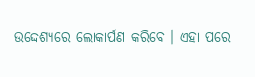ଉଦ୍ଦେଶ୍ୟରେ ଲୋକାର୍ପଣ କରିବେ । ଏହା ପରେ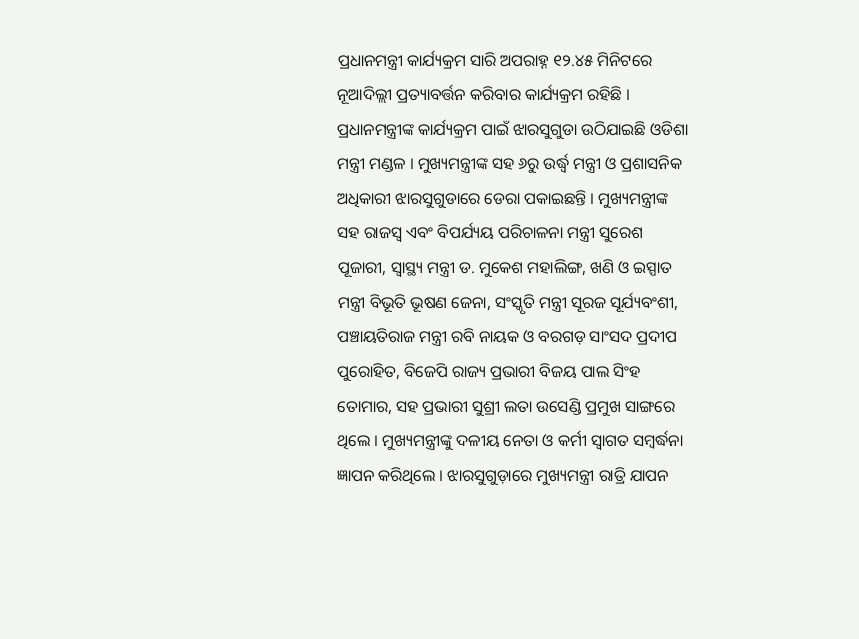ପ୍ରଧାନମନ୍ତ୍ରୀ କାର୍ଯ୍ୟକ୍ରମ ସାରି ଅପରାହ୍ନ ୧୨.୪୫ ମିନିଟରେ ନୂଆଦିଲ୍ଲୀ ପ୍ରତ୍ୟାବର୍ତ୍ତନ କରିବାର କାର୍ଯ୍ୟକ୍ରମ ରହିଛି ।
ପ୍ରଧାନମନ୍ତ୍ରୀଙ୍କ କାର୍ଯ୍ୟକ୍ରମ ପାଇଁ ଝାରସୁଗୁଡା ଉଠିଯାଇଛି ଓଡିଶା ମନ୍ତ୍ରୀ ମଣ୍ଡଳ । ମୁଖ୍ୟମନ୍ତ୍ରୀଙ୍କ ସହ ୬ରୁ ଉର୍ଦ୍ଧ୍ବ ମନ୍ତ୍ରୀ ଓ ପ୍ରଶାସନିକ ଅଧିକାରୀ ଝାରସୁଗୁଡାରେ ଡେରା ପକାଇଛନ୍ତି । ମୁଖ୍ୟମନ୍ତ୍ରୀଙ୍କ ସହ ରାଜସ୍ୱ ଏବଂ ବିପର୍ଯ୍ୟୟ ପରିଚାଳନା ମନ୍ତ୍ରୀ ସୁରେଶ ପୂଜାରୀ, ସ୍ୱାସ୍ଥ୍ୟ ମନ୍ତ୍ରୀ ଡ. ମୁକେଶ ମହାଲିଙ୍ଗ, ଖଣି ଓ ଇସ୍ପାତ ମନ୍ତ୍ରୀ ବିଭୂତି ଭୂଷଣ ଜେନା, ସଂସ୍କୃତି ମନ୍ତ୍ରୀ ସୂରଜ ସୂର୍ଯ୍ୟବଂଶୀ, ପଞ୍ଚାୟତିରାଜ ମନ୍ତ୍ରୀ ରବି ନାୟକ ଓ ବରଗଡ଼ ସାଂସଦ ପ୍ରଦୀପ ପୁରୋହିତ, ବିଜେପି ରାଜ୍ୟ ପ୍ରଭାରୀ ବିଜୟ ପାଲ ସିଂହ ତୋମାର, ସହ ପ୍ରଭାରୀ ସୁଶ୍ରୀ ଲତା ଉସେଣ୍ଡି ପ୍ରମୁଖ ସାଙ୍ଗରେ ଥିଲେ । ମୁଖ୍ୟମନ୍ତ୍ରୀଙ୍କୁ ଦଳୀୟ ନେତା ଓ କର୍ମୀ ସ୍ୱାଗତ ସମ୍ବର୍ଦ୍ଧନା ଜ୍ଞାପନ କରିଥିଲେ । ଝାରସୁଗୁଡ଼ାରେ ମୁଖ୍ୟମନ୍ତ୍ରୀ ରାତ୍ରି ଯାପନ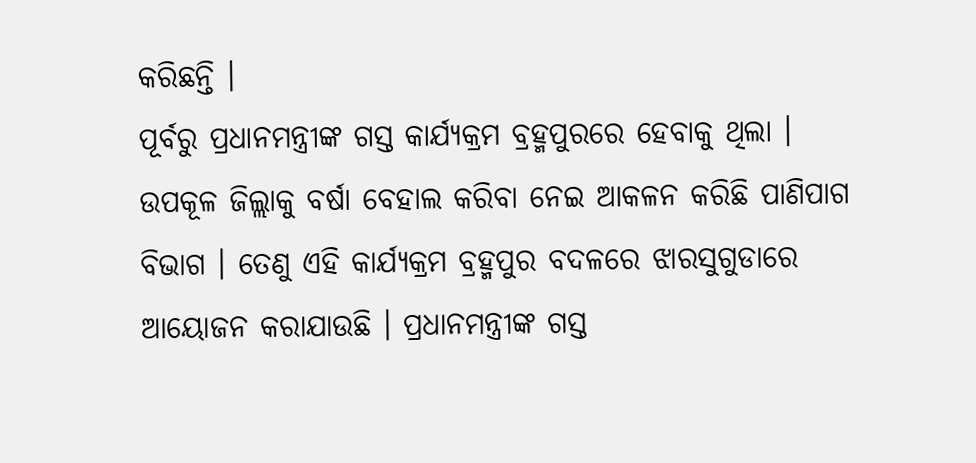କରିଛନ୍ତି ।
ପୂର୍ବରୁ ପ୍ରଧାନମନ୍ତ୍ରୀଙ୍କ ଗସ୍ତ କାର୍ଯ୍ୟକ୍ରମ ବ୍ରହ୍ମପୁରରେ ହେବାକୁ ଥିଲା । ଉପକୂଳ ଜିଲ୍ଲାକୁ ବର୍ଷା ବେହାଲ କରିବା ନେଇ ଆକଳନ କରିଛି ପାଣିପାଗ ବିଭାଗ । ତେଣୁ ଏହି କାର୍ଯ୍ୟକ୍ରମ ବ୍ରହ୍ମପୁର ବଦଳରେ ଝାରସୁଗୁଡାରେ ଆୟୋଜନ କରାଯାଉଛି । ପ୍ରଧାନମନ୍ତ୍ରୀଙ୍କ ଗସ୍ତ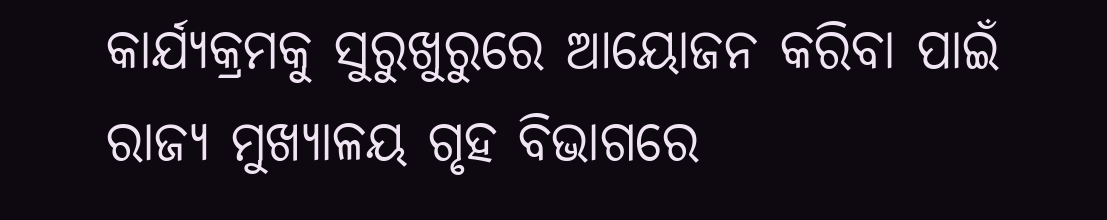କାର୍ଯ୍ୟକ୍ରମକୁ ସୁରୁଖୁରୁରେ ଆୟୋଜନ କରିବା ପାଇଁ ରାଜ୍ୟ ମୁଖ୍ୟାଳୟ ଗୃହ ବିଭାଗରେ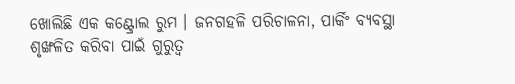ଖୋଲିଛି ଏକ କଣ୍ଟ୍ରୋଲ ରୁମ । ଜନଗହଳି ପରିଚାଳନା, ପାର୍କିଂ ବ୍ୟବସ୍ଥା ଶୃଙ୍ଖଳିତ କରିବା ପାଇଁ ଗୁରୁତ୍ୱ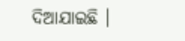ଦିଆଯାଇଛି ।